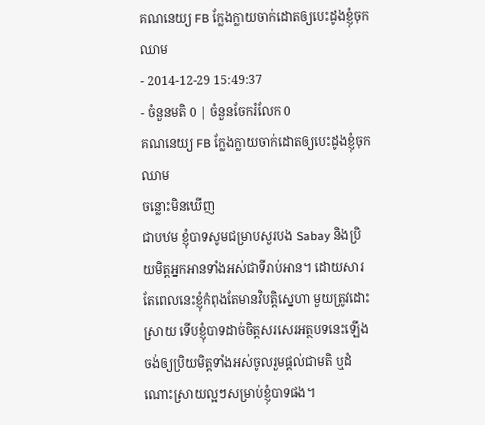គណនេយ្យ FB ក្លែងក្លាយចាក់ដោតឲ្យបេះដូងខ្ញុំចុកឈាម
- 2014-12-29 15:49:37
- ចំនួនមតិ 0 | ចំនួនចែករំលែក 0
គណនេយ្យ FB ក្លែងក្លាយចាក់ដោតឲ្យបេះដូងខ្ញុំចុកឈាម
ចន្លោះមិនឃើញ
ជាបឋម ខ្ញុំបាទសូមជម្រាបសួរបង Sabay និងប្រិយមិត្តអ្នកអានទាំងអស់ជាទីរាប់អាន។ ដោយសារតែពេលនេះខ្ញុំកំពុងតែមានវិបត្តិស្នេហា មួយត្រូវដោះស្រាយ ទើបខ្ញុំបាទដាច់ចិត្តសរសេរអត្ថបទនេះឡើង ចង់ឲ្យប្រិយមិត្តទាំងអស់ចូលរួមផ្ដល់ជាមតិ ឬដំណោះស្រាយល្អៗសម្រាប់ខ្ញុំបាទផង។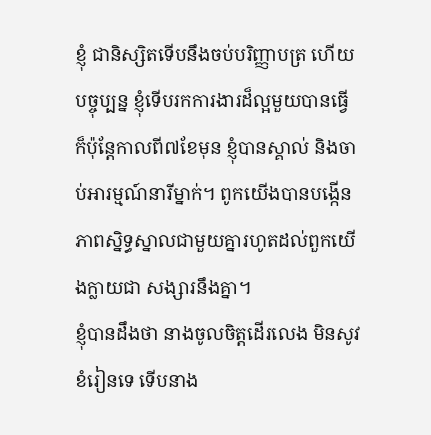ខ្ញុំ ជានិស្សិតទើបនឹងចប់បរិញ្ញាបត្រ ហើយបច្ចុប្បន្ន ខ្ញុំទើបរកការងារដ៏ល្អមួយបានធ្វើ ក៏ប៉ុន្តែកាលពី៧ខែមុន ខ្ញុំបានស្គាល់ និងចាប់អារម្មណ៍នារីម្នាក់។ ពូកយើងបានបង្កើនភាពស្និទ្ធស្នាលជាមួយគ្នារហូតដល់ពួកយើងក្លាយជា សង្សារនឹងគ្នា។
ខ្ញុំបានដឹងថា នាងចូលចិត្តដើរលេង មិនសូវខំរៀនទេ ទើបនាង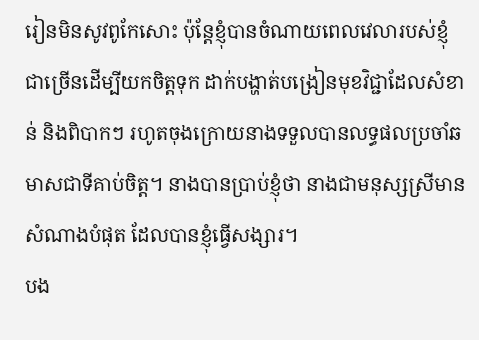រៀនមិនសូវពូកែសោះ ប៉ុន្តែខ្ញុំបានចំណាយពេលវេលារបស់ខ្ញុំជាច្រើនដើម្បីយកចិត្តទុក ដាក់បង្ហាត់បង្រៀនមុខវិជ្ជាដែលសំខាន់ និងពិបាកៗ រហូតចុងក្រោយនាងទទួលបានលទ្ធផលប្រចាំឆមាសជាទីគាប់ចិត្ត។ នាងបានប្រាប់ខ្ញុំថា នាងជាមនុស្សស្រីមានសំណាងបំផុត ដែលបានខ្ញុំធ្វើសង្សារ។
បង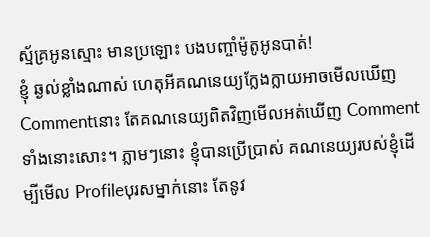ស្ម័គ្រអូនស្មោះ មានប្រឡោះ បងបញ្ចាំម៉ូតូអូនបាត់!
ខ្ញុំ ឆ្ងល់ខ្លាំងណាស់ ហេតុអីគណនេយ្យក្លែងក្លាយអាចមើលឃើញ Commentនោះ តែគណនេយ្យពិតវិញមើលអត់ឃើញ Comment ទាំងនោះសោះ។ ភ្លាមៗនោះ ខ្ញុំបានប្រើប្រាស់ គណនេយ្យរបស់ខ្ញុំដើម្បីមើល Profileបុរសម្នាក់នោះ តែនូវ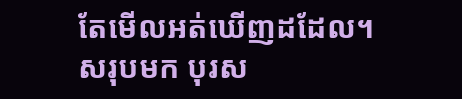តែមើលអត់ឃើញដដែល។ សរុបមក បុរស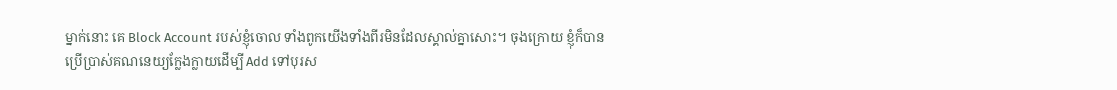ម្នាក់នោះ គេ Block Account របស់ខ្ញុំចោល ទាំងពូកយើងទាំងពីរមិនដែលស្គាល់គ្នាសោះ។ ចុងក្រោយ ខ្ញុំក៏បានប្រើប្រាស់គណនេយ្យក្លែងក្លាយដើម្បី Add ទៅបុរស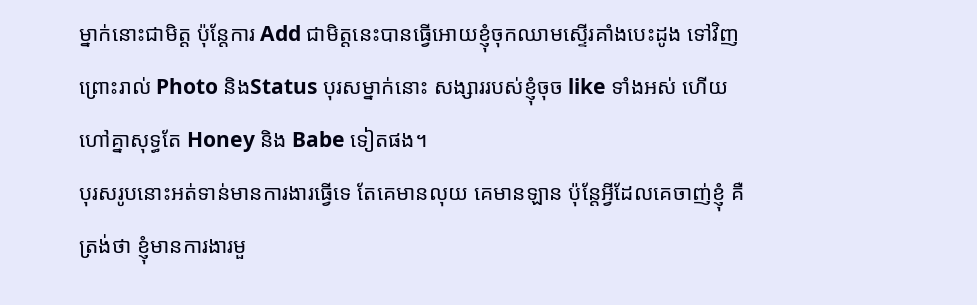ម្នាក់នោះជាមិត្ត ប៉ុន្តែការ Add ជាមិត្តនេះបានធ្វើអោយខ្ញុំចុកឈាមស្ទើរគាំងបេះដូង ទៅវិញ ព្រោះរាល់ Photo និងStatus បុរសម្នាក់នោះ សង្សាររបស់ខ្ញុំចុច like ទាំងអស់ ហើយហៅគ្នាសុទ្ធតែ Honey និង Babe ទៀតផង។
បុរសរូបនោះអត់ទាន់មានការងារធ្វើទេ តែគេមានលុយ គេមានឡាន ប៉ុន្តែអ្វីដែលគេចាញ់ខ្ញុំ គឺត្រង់ថា ខ្ញុំមានការងារមួ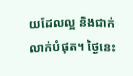យដែលល្អ និងជាក់លាក់បំផុត។ ថ្ងៃនេះ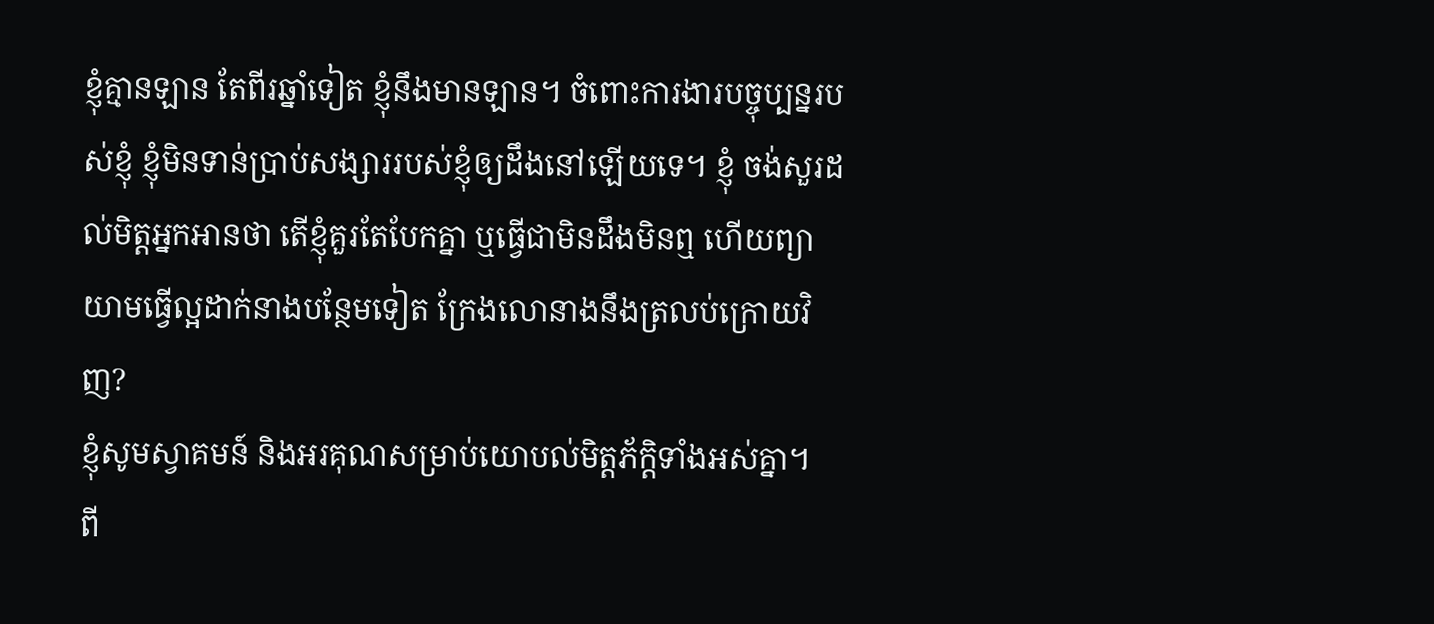ខ្ញុំគ្មានឡាន តែពីរឆ្នាំទៀត ខ្ញុំនឹងមានឡាន។ ចំពោះការងារបច្ចុប្បន្នរបស់ខ្ញុំ ខ្ញុំមិនទាន់ប្រាប់សង្សាររបស់ខ្ញុំឲ្យដឹងនៅឡើយទេ។ ខ្ញុំ ចង់សួរដល់មិត្តអ្នកអានថា តើខ្ញុំគួរតែបែកគ្នា ឬធ្វើជាមិនដឹងមិនឮ ហើយព្យាយាមធ្វើល្អដាក់នាងបន្ថែមទៀត ក្រែងលោនាងនឹងត្រលប់ក្រោយវិញ?
ខ្ញុំសូមស្វាគមន៍ និងអរគុណសម្រាប់យោបល់មិត្តភ័ក្ដិទាំងអស់គ្នា។
ពី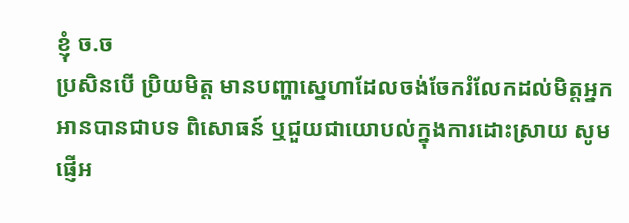ខ្ញុំ ច.ច
ប្រសិនបើ ប្រិយមិត្ត មានបញ្ហាស្នេហាដែលចង់ចែករំលែកដល់មិត្តអ្នកអានបានជាបទ ពិសោធន៍ ឬជួយជាយោបល់ក្នុងការដោះស្រាយ សូមផ្ញើអ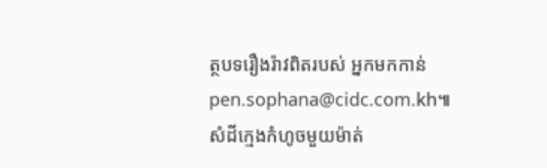ត្ថបទរឿងរ៉ាវពិតរបស់ អ្នកមកកាន់ pen.sophana@cidc.com.kh៕
សំដីក្មេងកំហូចមួយម៉ាត់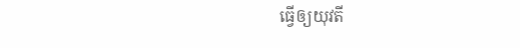ធ្វើឲ្យយុវតី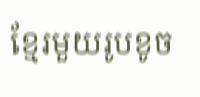ខ្មែរមួយរូបខូច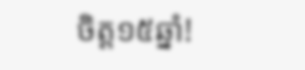ចិត្ត១៥ឆ្នាំ!